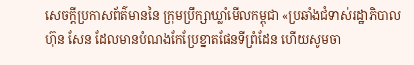សេចក្តីប្រកាសព័ត៌មាននៃ ក្រុមប្រឹក្សាឃ្លាំមើលកម្ពុជា «ប្រឆាំងជំទាស់រដ្ឋាភិបាល ហ៊ុន សែន ដែលមានបំណងកែប្រែខ្នាតផែនទីព្រំដែន ហើយសូមចា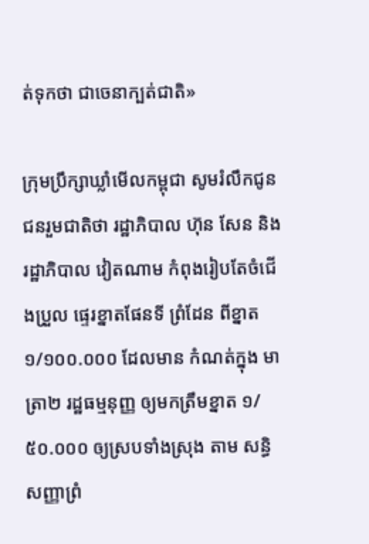ត់ទុកថា ជាចេនាក្បត់ជាតិ»

ក្រុមប្រឹក្សាឃ្លាំមើលកម្ពុជា សូមរំលឹកជូនជនរួមជាតិថា រដ្ឋាភិបាល ហ៊ុន សែន និង រដ្ឋាភិបាល វៀតណាម កំពុងរៀបតែចំជើងប្រួល ផ្ទេរខ្នាតផែនទី ព្រំដែន ពីខ្នាត ១/១០០.០០០ ដែលមាន កំណត់ក្នុង មាត្រា២ រដ្ឋធម្មនុញ្ញ ឲ្យមកត្រឹមខ្នាត ១/៥០.០០០ ឲ្យស្របទាំងស្រុង តាម សន្ធិសញ្ញាព្រំ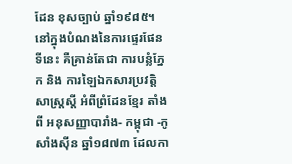ដែន ខុសច្បាប់ ឆ្នាំ១៩៨៥។ នៅក្នុងបំណងនៃការផ្ទេរផែនទីនេះ គឺគ្រាន់តែជា ការបន្លំភ្នែក និង ការឡៃឯកសារប្រវត្តិសាស្ត្រស្តី អំពីព្រំដែនខ្មែរ តាំងពី អនុសញ្ញាបារាំង- កម្ពុជា -កូសាំងស៊ីន ឆ្នាំ១៨៧៣ ដែលកា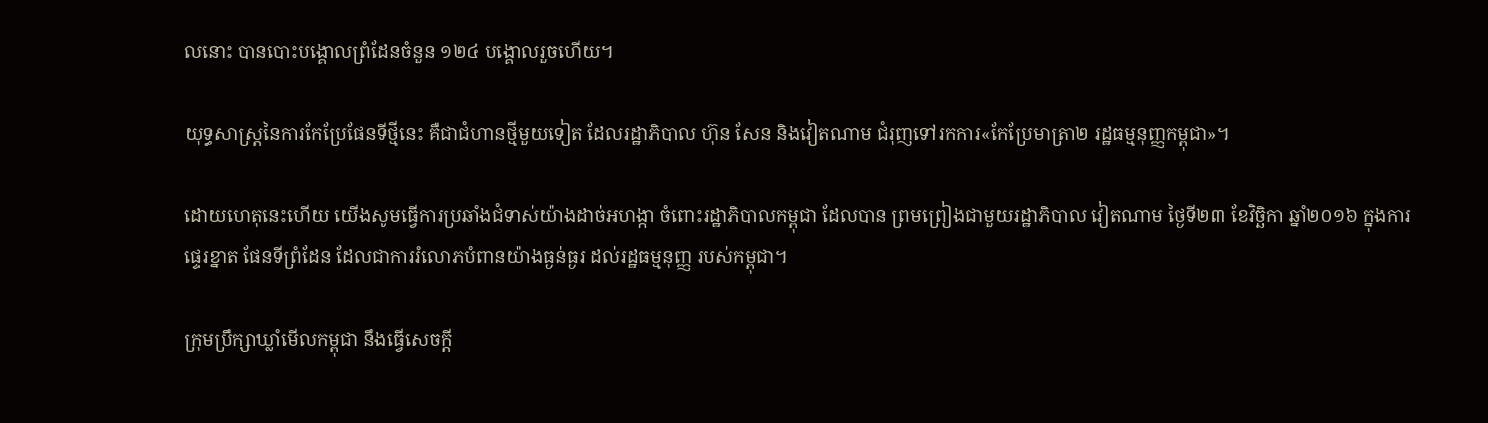លនោះ បានបោះបង្គោលព្រំដែនចំនួន ១២៤ បង្គោលរួចហើយ។

យុទ្ធសាស្ត្រនៃការកែប្រែផែនទីថ្មីនេះ គឺជាជំហានថ្មីមួយទៀត ដែលរដ្ឋាភិបាល ហ៊ុន សែន និងវៀតណាម ជំរុញទៅរកការ«កែប្រែមាត្រា២ រដ្ឋធម្មនុញ្ញកម្ពុជា»។

ដោយហេតុនេះហើយ យើងសូមធ្វើការប្រឆាំងជំទាស់យ៉ាងដាច់អហង្កា ចំពោះរដ្ឋាភិបាលកម្ពុជា ដែលបាន ព្រមព្រៀងជាមួយរដ្ឋាភិបាល វៀតណាម ថ្ងៃទី២៣ ខែវិច្ឆិកា ឆ្នាំ២០១៦ ក្នុងការផ្ទេរខ្នាត ផែនទីព្រំដែន ដែលជាការរំលោភបំពានយ៉ាងធ្ងន់ធ្ងរ ដល់រដ្ឋធម្មនុញ្ញ របស់កម្ពុជា។

ក្រុមប្រឹក្សាឃ្លាំមើលកម្ពុជា នឹងធ្វើសេចក្តី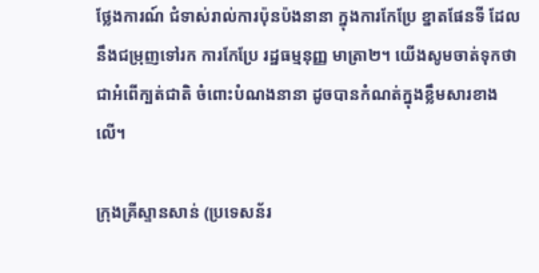ថ្លែងការណ៍ ជំទាស់រាល់ការប៉ុនប៉ងនានា ក្នុងការកែប្រែ ខ្នាតផែនទី ដែលនឹងជម្រុញទៅរក ការកែប្រែ រដ្ឋធម្មនុញ្ញ មាត្រា២។ យើងសូមចាត់ទុកថា ជាអំពើក្បត់ជាតិ ចំពោះបំណងនានា ដូចបានកំណត់ក្នុងខ្លឹមសារខាងលើ។

ក្រុងគ្រីស្ទានសាន់ (ប្រទេសន័រ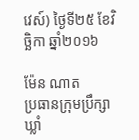វេស៍) ថ្ងៃទី២៥ ខែវិច្ឆិកា ឆ្នាំ២០១៦

ម៉ែន ណាត
ប្រធានក្រុមប្រឹក្សាឃ្លាំ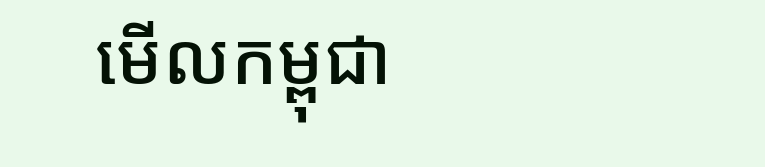មើលកម្ពុជា